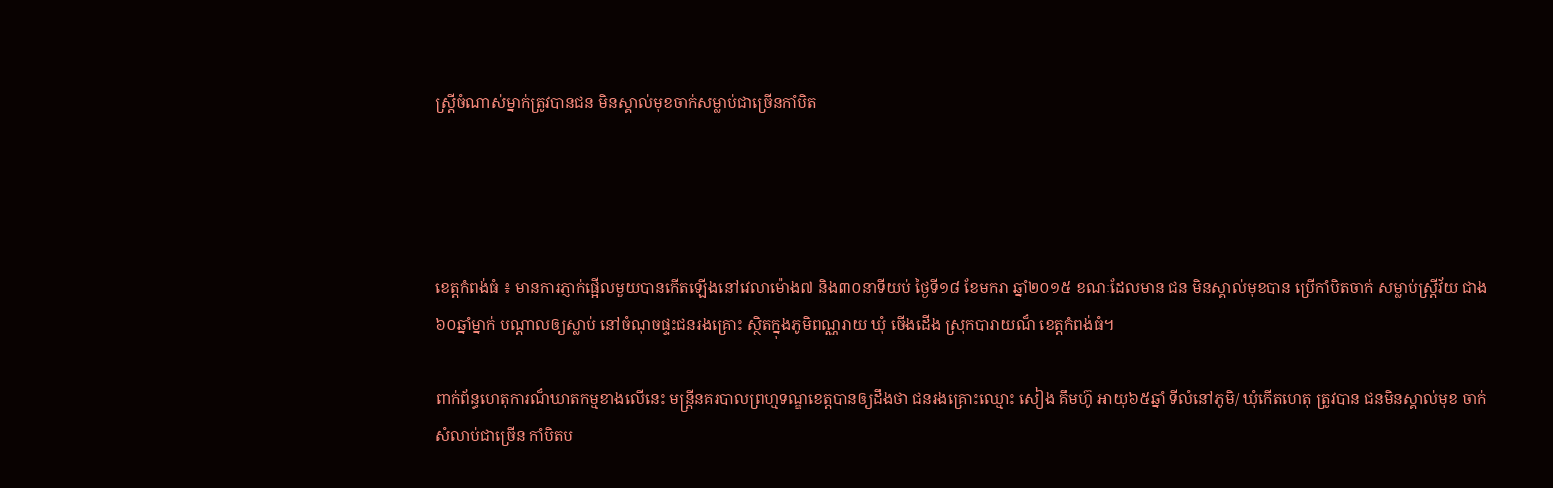ស្ត្រីចំណាស់ម្នាក់ត្រូវបានជន មិនស្គាល់មុខចាក់សម្លាប់ជាច្រើនកាំបិត




ខេត្តកំពង់ធំ ៖ មានការភ្ញាក់ផ្អើលមួយបានកើតឡើងនៅវេលាម៉ោង៧ និង៣០នាទីយប់ ថ្ងៃទី១៨ ខែមករា ឆ្នាំ២០១៥ ខណៈដែលមាន ជន មិនស្គាល់មុខបាន ប្រើកាំបិតចាក់ សម្លាប់ស្ត្រីវ័យ ជាង៦០ឆ្នាំម្នាក់ បណ្ដាលឲ្យស្លាប់ នៅចំណុចផ្ទះជនរងគ្រោះ ស្ថិតក្នុងភូមិពណ្ណរាយ ឃុំ ចើងដើង ស្រុកបារាយណ៏ ខេត្តកំពង់ធំ។

ពាក់ព័ន្ធហេតុការណ៏ឃាតកម្មខាងលើនេះ មន្ត្រីនគរបាលព្រហ្មទណ្ឌខេត្តបានឲ្យដឹងថា ជនរងគ្រោះឈ្មោះ សៀង គឹមហ៊ូ អាយុ៦៥ឆ្នាំ ទីលំនៅភូមិ/ ឃុំកើតហេតុ ត្រូវបាន ជនមិនស្គាល់មុខ ចាក់សំលាប់ជាច្រើន កាំបិតប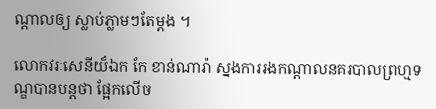ណ្ដាលឲ្យ ស្លាប់ភ្លាមៗតែម្ដង ។

លោកវរៈសេនីយ៏ឯក កែ ខាន់ណារ៉ា ស្នងការរងកណ្ដាលនគរបាលព្រហ្មទណ្ឌបានបន្តថា ផ្អែកលើច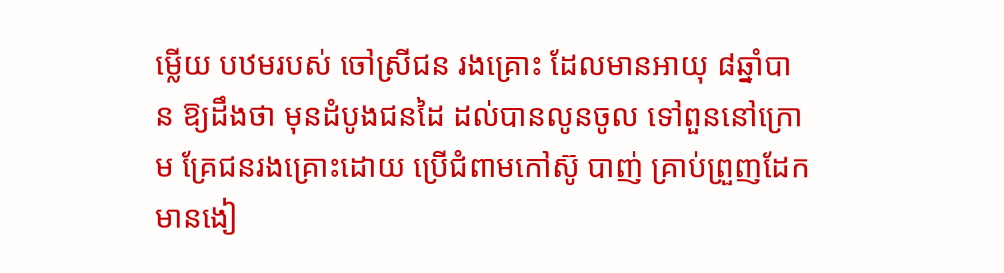ម្លើយ បឋមរបស់ ចៅស្រីជន រងគ្រោះ ដែលមានអាយុ ៨ឆ្នាំបាន ឱ្យដឹងថា មុនដំបូងជនដៃ ដល់បានលូនចូល ទៅពួននៅក្រោម គ្រែជនរងគ្រោះដោយ ប្រើជំពាមកៅស៊ូ បាញ់ គ្រាប់ព្រួញដែក មានងៀ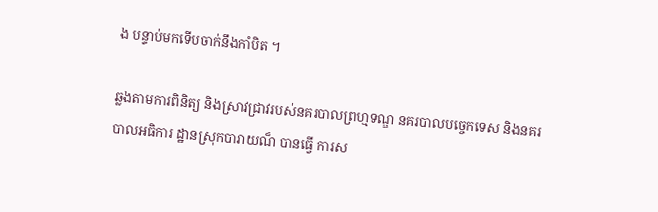ង បន្ទាប់មកទើបចាក់នឹងកាំបិត ។

ឆ្លងតាមការពិនិត្យ និងស្រាវជ្រាវរបស់នគរបាលព្រហ្មទណ្ឌ នគរបាលបច្ចេកទេស និងនគរបាលអធិការ ដ្ឋានស្រុកបារាយណ៏ បានធ្វើ ការស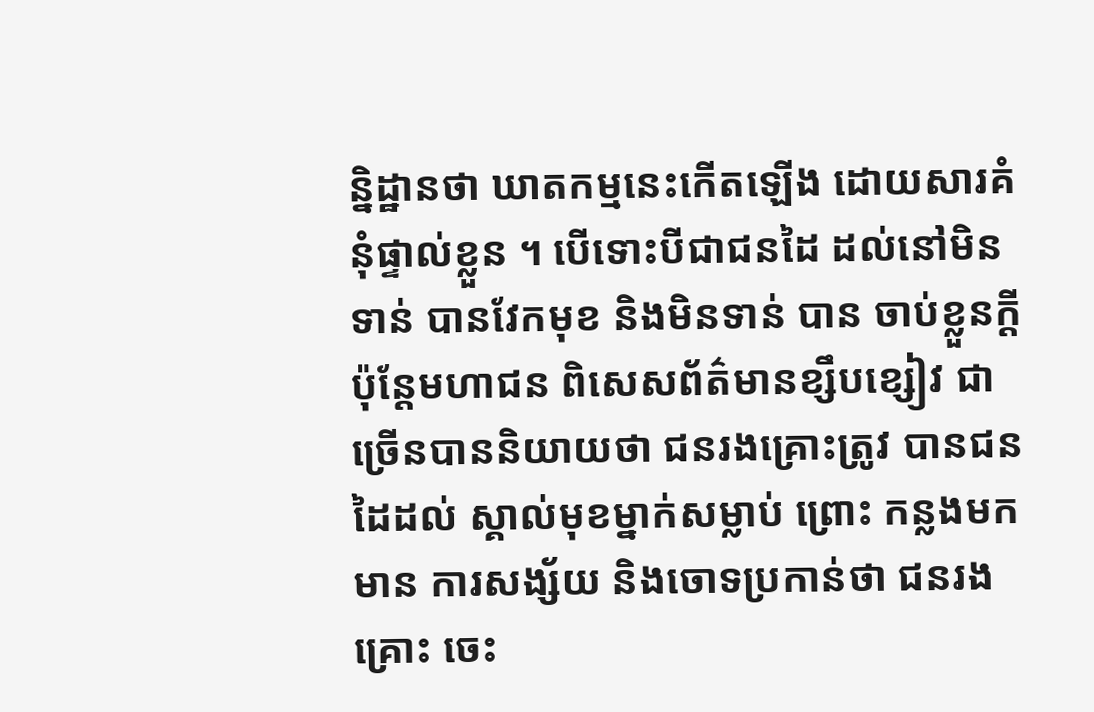ន្និដ្ឋានថា ឃាតកម្មនេះកើតឡើង ដោយសារគំនុំផ្ទាល់ខ្លួន ។ បើទោះបីជាជនដៃ ដល់នៅមិនទាន់ បានវែកមុខ និងមិនទាន់ បាន ចាប់ខ្លួនក្ដី ប៉ុន្តែមហាជន ពិសេសព័ត៌មានខ្សឹបខ្សៀវ ជាច្រើនបាននិយាយថា ជនរងគ្រោះត្រូវ បានជនដៃដល់ ស្គាល់មុខម្នាក់សម្លាប់ ព្រោះ កន្លងមកមាន ការសង្ស័យ និងចោទប្រកាន់ថា ជនរងគ្រោះ ចេះ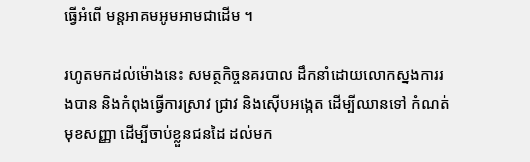ធ្វើអំពើ មន្តអាគមអូមអាមជាដើម ។

រហូតមកដល់ម៉ោងនេះ សមត្ថកិច្ចនគរបាល ដឹកនាំដោយលោកស្នងការរងបាន និងកំពុងធ្វើការស្រាវ ជ្រាវ និងស៊ើបអង្កេត ដើម្បីឈានទៅ កំណត់មុខសញ្ញា ដើម្បីចាប់ខ្លួនជនដៃ ដល់មក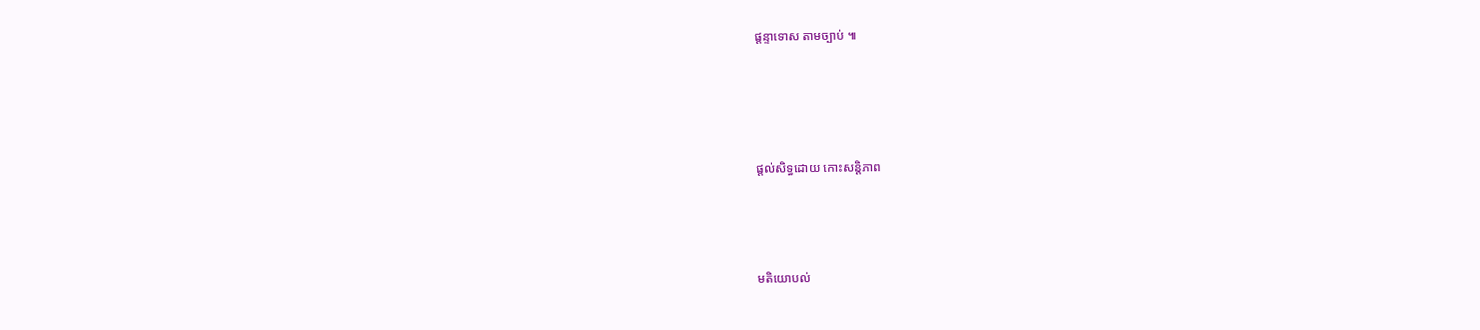ផ្តន្ទាទោស តាមច្បាប់ ៕





ផ្តល់សិទ្ធដោយ កោះសន្តិភាព




មតិយោបល់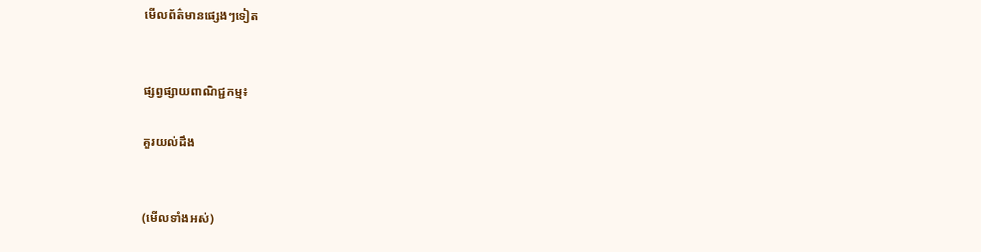មើលព័ត៌មានផ្សេងៗទៀត


ផ្សព្វផ្សាយពាណិជ្ជកម្ម៖

គួរយល់ដឹង


(មើលទាំងអស់)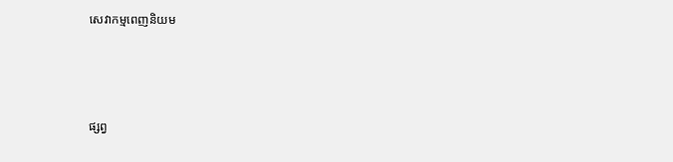សេវាកម្មពេញនិយម



ផ្សព្វ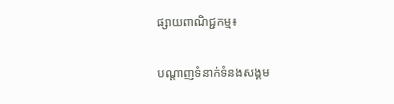ផ្សាយពាណិជ្ជកម្ម៖


បណ្តាញទំនាក់ទំនងសង្គម